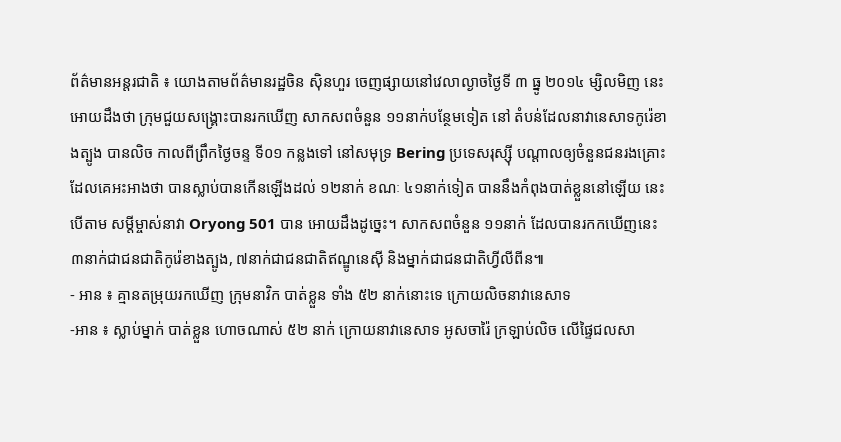ព័ត៌មានអន្តរជាតិ ៖ យោងតាមព័ត៌មានរដ្ឋចិន ស៊ិនហួរ ចេញផ្សាយនៅវេលាល្ងាចថ្ងៃទី ៣ ធ្នូ ២០១៤ ម្សិលមិញ នេះ អោយដឹងថា ក្រុមជួយសង្គ្រោះបានរកឃើញ សាកសពចំនួន ១១នាក់បន្ថែមទៀត នៅ តំបន់ដែលនាវានេសាទកូរ៉េខាងត្បូង បានលិច កាលពីព្រឹកថ្ងៃចន្ទ ទី០១ កន្លងទៅ នៅសមុទ្រ Bering ប្រទេសរុស្ស៊ី បណ្តាលឲ្យចំនួនជនរងគ្រោះ ដែលគេអះអាងថា បានស្លាប់បានកើនឡើងដល់ ១២នាក់ ខណៈ ៤១នាក់ទៀត បាននឹងកំពុងបាត់ខ្លួននៅឡើយ នេះបើតាម សម្តីម្ចាស់នាវា Oryong 501 បាន អោយដឹងដូច្នេះ។ សាកសពចំនួន ១១នាក់ ដែលបានរកកឃើញនេះ ៣នាក់ជាជនជាតិកូរ៉េខាងត្បូង, ៧នាក់ជាជនជាតិឥណ្ឌូនេស៊ី និងម្នាក់ជាជនជាតិហ្វីលីពីន៕
- អាន ៖ គ្មានតម្រុយរកឃើញ ក្រុមនាវិក បាត់ខ្លួន ទាំង ៥២ នាក់នោះទេ ក្រោយលិចនាវានេសាទ
-អាន ៖ ស្លាប់ម្នាក់ បាត់ខ្លួន ហោចណាស់ ៥២ នាក់ ក្រោយនាវានេសាទ អូសចារ៉ៃ ក្រឡាប់លិច លើផ្ទៃជលសា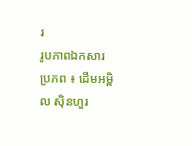រ
រូបភាពឯកសារ
ប្រភព ៖ ដើមអម្ពិល ស៊ិនហួរ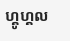ហ្គូហ្គល